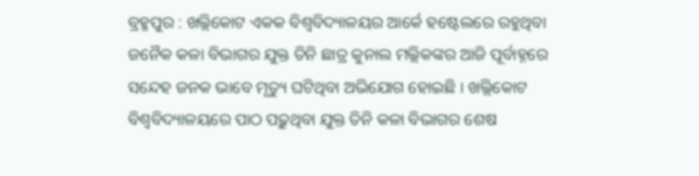ବ୍ରହ୍ମପୁର : ଖଲ୍ଲିକୋଟ ଏକକ ବିଶ୍ୱବିଦ୍ୟାଳୟର ଆର୍କେ ହଷ୍ଟେଲରେ ରହୁଥିବା ଜନୈକ କଳା ବିଭାଗର ଯୁକ୍ତ ତିନି ଛାତ୍ର କୁନାଲ ମଲ୍ଲିକଙ୍କର ଆଜି ପୂର୍ବାହ୍ନରେ ସନ୍ଦେହ ଜନକ ଭାବେ ମୃତ୍ୟୁ ଘଟିଥିବା ଅଭିଯୋଗ ହୋଇଛି । ଖଲ୍ଲିକୋଟ ବିଶ୍ୱବିଦ୍ୟାଳୟରେ ପାଠ ପଢ଼ୁଥିବା ଯୁକ୍ତ ତିନି କଳା ବିଭାଗର ଶେଷ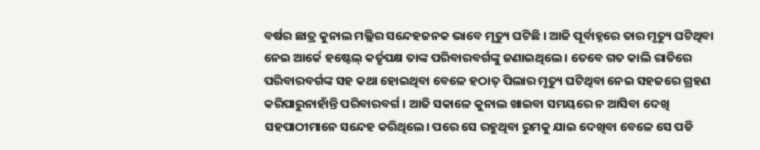ବର୍ଷର ଛାତ୍ର କୁନାଲ ମଲ୍ଲିର ସନ୍ଦେହଜନକ ଭାବେ ମୃତ୍ୟୁ ଘଟିଛି । ଆଜି ପୂର୍ବାହ୍ନରେ ତାର ମୃତ୍ୟୁ ଘଟିଥିବା ନେଇ ଆର୍କେ ହଷ୍ଟେଲ୍ କର୍ତୃପକ୍ଷ ତାଙ୍କ ପରିବାରବର୍ଗଙ୍କୁ ଜଣାଇଥିଲେ । ତେବେ ଗତ କାଲି ରାତିରେ ପରିବାରବର୍ଗଙ୍କ ସହ କଥା ହୋଇଥିବା ବେଳେ ହଠାତ୍ ପିଲାର ମୃତ୍ୟୁ ଘଟିଥିବା ନେଇ ସହଜରେ ଗ୍ରହଣ କରିପାରୁନାହାଁନ୍ତି ପରିବାରବର୍ଗ । ଆଜି ସକାଳେ କୁନାଲ ଖାଇବା ସମୟରେ ନ ଆସିବା ଦେଖି ସହପାଠୀମାନେ ସନ୍ଦେହ କରିଥିଲେ। ପରେ ସେ ରହୁଥିବା ରୁମକୁ ଯାଇ ଦେଖିବା ବେଳେ ସେ ପଡି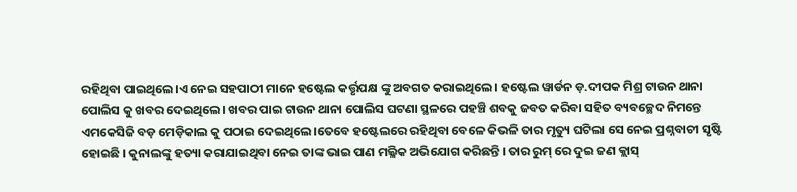ରହିଥିବା ପାଇଥିଲେ।ଏ ନେଇ ସହପାଠୀ ମାନେ ହଷ୍ଟେଲ କର୍ତ୍ତୃପକ୍ଷ ଙ୍କୁ ଅବଗତ କରାଇଥିଲେ। ହଷ୍ଟେଲ ୱାର୍ଡନ ଡ଼.ଦୀପକ ମିଶ୍ର ଟାଉନ ଥାନା ପୋଲିସ କୁ ଖବର ଦେଇଥିଲେ। ଖବର ପାଇ ଟାଉନ ଥାନା ପୋଲିସ ଘଟଣା ସ୍ଥଳରେ ପହଞ୍ଚି ଶବକୁ ଜବତ କରିବା ସହିତ ବ୍ୟବଚ୍ଛେଦ ନିମନ୍ତେ ଏମକେସିଜି ବଡ଼ ମେଡ଼ିକାଲ କୁ ପଠାଇ ଦେଇଥିଲେ।ତେବେ ହଷ୍ଟେଲରେ ରହିଥିବା ବେଳେ କିଭଳି ତାର ମୃତ୍ୟୁ ଘଟିଲା ସେ ନେଇ ପ୍ରଶ୍ନବାଚୀ ସୃଷ୍ଟି ହୋଇଛି । କୁନାଲଙ୍କୁ ହତ୍ୟା କରାଯାଇଥିବା ନେଇ ତାଙ୍କ ଭାଇ ପାଣ ମଲ୍ଳିକ ଅଭିଯୋଗ କରିଛନ୍ତି । ତାର ରୁମ୍ ରେ ଦୁଇ ଜଣ କ୍ଲାସ୍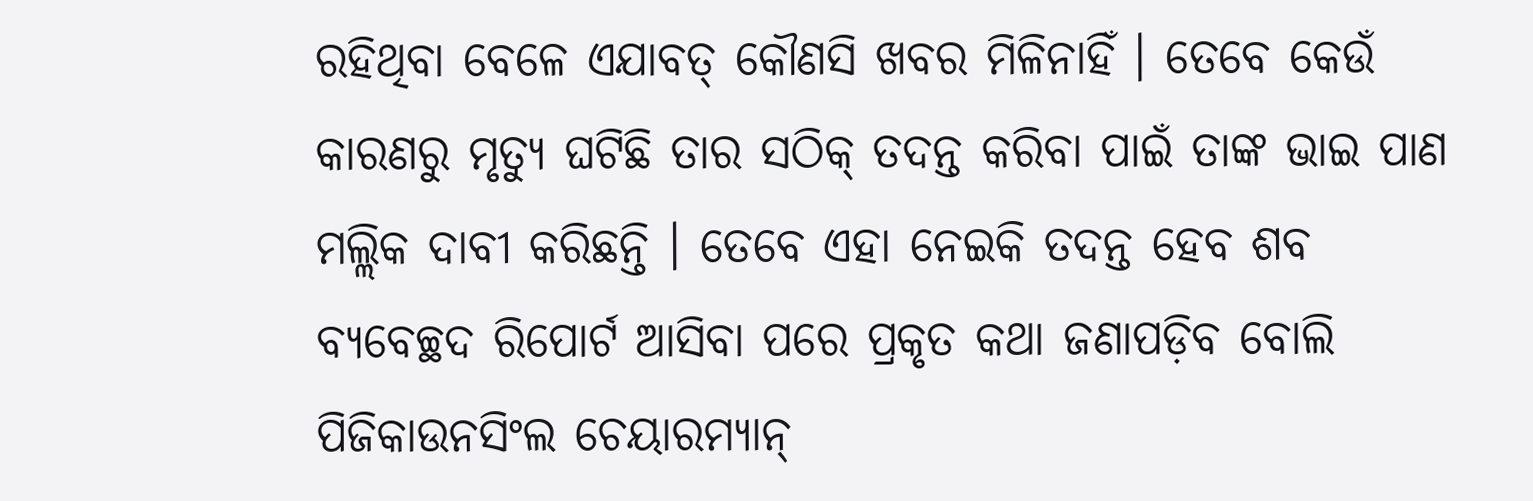ରହିଥିବା ବେଳେ ଏଯାବତ୍ କୌଣସି ଖବର ମିଳିନାହିଁ । ତେବେ କେଉଁ କାରଣରୁ ମୃତ୍ୟୁ ଘଟିଛି ତାର ସଠିକ୍ ତଦନ୍ତ କରିବା ପାଇଁ ତାଙ୍କ ଭାଇ ପାଣ ମଲ୍ଲିକ ଦାବୀ କରିଛନ୍ତି । ତେବେ ଏହା ନେଇକି ତଦନ୍ତ ହେବ ଶବ ବ୍ୟବେଚ୍ଛଦ ରିପୋର୍ଟ ଆସିବା ପରେ ପ୍ରକୃତ କଥା ଜଣାପଡ଼ିବ ବୋଲି ପିଜିକାଉନସିଂଲ ଚେୟାରମ୍ୟାନ୍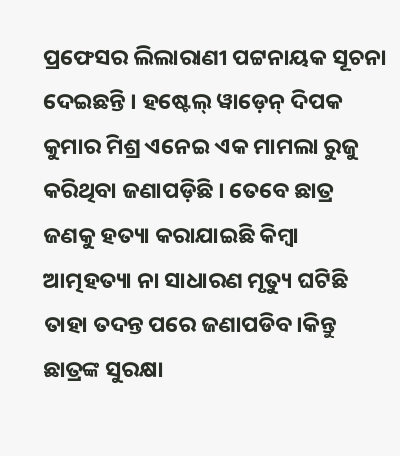ପ୍ରଫେସର ଲିଲାରାଣୀ ପଟ୍ଟନାୟକ ସୂଚନା ଦେଇଛନ୍ତି । ହଷ୍ଟେଲ୍ ୱାଡ଼େନ୍ ଦିପକ କୁମାର ମିଶ୍ର ଏନେଇ ଏକ ମାମଲା ରୁଜୁ କରିଥିବା ଜଣାପଡ଼ିଛି । ତେବେ ଛାତ୍ର ଜଣକୁ ହତ୍ୟା କରାଯାଇଛି କିମ୍ବା ଆତ୍ମହତ୍ୟା ନା ସାଧାରଣ ମୃତ୍ୟୁ ଘଟିଛି ତାହା ତଦନ୍ତ ପରେ ଜଣାପଡିବ।କିନ୍ତୁ ଛାତ୍ରଙ୍କ ସୁରକ୍ଷା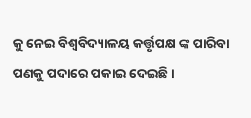କୁ ନେଇ ବିଶ୍ୱବିଦ୍ୟାଳୟ କର୍ତ୍ତୃପକ୍ଷ ଙ୍କ ପାରିବା ପଣକୁ ପଦାରେ ପକାଇ ଦେଇଛି।